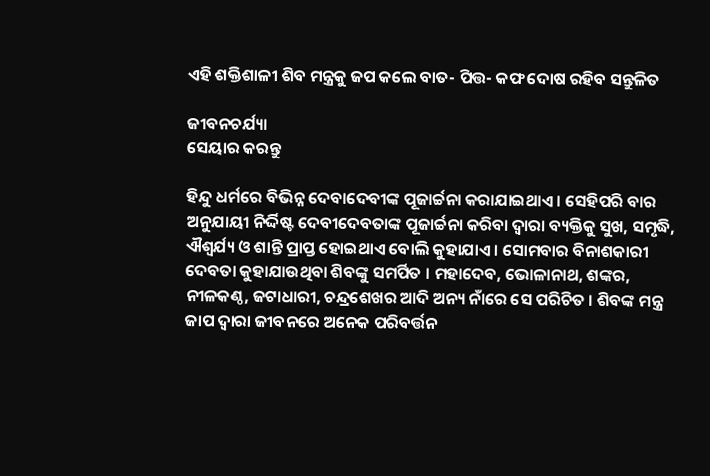ଏହି ଶକ୍ତିଶାଳୀ ଶିବ ମନ୍ତ୍ରକୁ ଜପ କଲେ ବାତ- ପିତ୍ତ- କଫ ଦୋଷ ରହିବ ସନ୍ତୁଳିତ

ଜୀବନଚର୍ଯ୍ୟା
ସେୟାର କରନ୍ତୁ

ହିନ୍ଦୁ ଧର୍ମରେ ବିଭିନ୍ନ ଦେବାଦେବୀଙ୍କ ପୂଜାର୍ଚ୍ଚନା କରାଯାଇଥାଏ । ସେହିପରି ବାର ଅନୁଯାୟୀ ନିର୍ଦ୍ଦିଷ୍ଟ ଦେବୀଦେବତାଙ୍କ ପୂଜାର୍ଚ୍ଚନା କରିବା ଦ୍ୱାରା ବ୍ୟକ୍ତିକୁ ସୁଖ, ସମୃଦ୍ଧି, ଐଶ୍ୱର୍ଯ୍ୟ ଓ ଶାନ୍ତି ପ୍ରାପ୍ତ ହୋଇଥାଏ ବୋଲି କୁହାଯାଏ । ସୋମବାର ବିନାଶକାରୀ ଦେବତା କୁହାଯାଉଥିବା ଶିବଙ୍କୁ ସମର୍ପିତ । ମହାଦେବ, ଭୋଳାନାଥ, ଶଙ୍କର, ନୀଳକଣ୍ଠ, ଜଟାଧାରୀ, ଚନ୍ଦ୍ରଶେଖର ଆଦି ଅନ୍ୟ ନାଁରେ ସେ ପରିଚିତ । ଶିବଙ୍କ ମନ୍ତ୍ର ଜାପ ଦ୍ୱାରା ଜୀବନରେ ଅନେକ ପରିବର୍ତ୍ତନ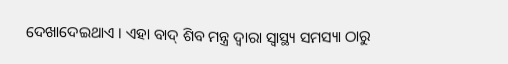ଦେଖାଦେଇଥାଏ । ଏହା ବାଦ୍ ଶିବ ମନ୍ତ୍ର ଦ୍ୱାରା ସ୍ୱାସ୍ଥ୍ୟ ସମସ୍ୟା ଠାରୁ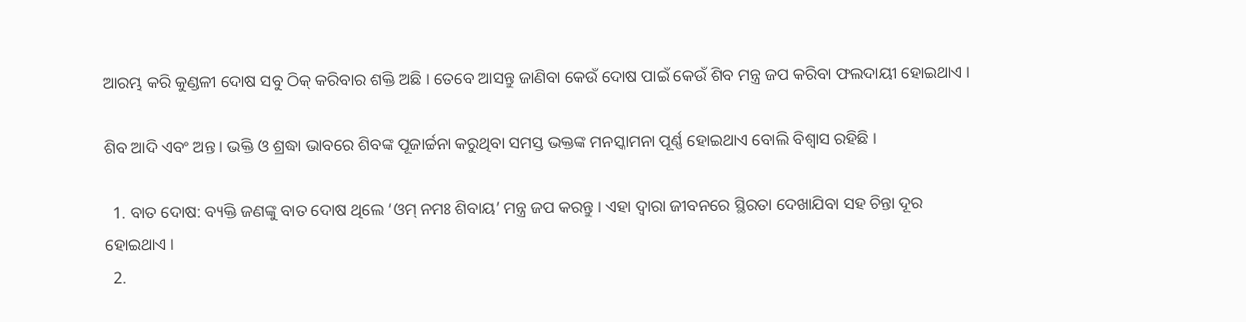ଆରମ୍ଭ କରି କୁଣ୍ଡଳୀ ଦୋଷ ସବୁ ଠିକ୍ କରିବାର ଶକ୍ତି ଅଛି । ତେବେ ଆସନ୍ତୁ ଜାଣିବା କେଉଁ ଦୋଷ ପାଇଁ କେଉଁ ଶିବ ମନ୍ତ୍ର ଜପ କରିବା ଫଲଦାୟୀ ହୋଇଥାଏ ।

ଶିବ ଆଦି ଏବଂ ଅନ୍ତ । ଭକ୍ତି ଓ ଶ୍ରଦ୍ଧା ଭାବରେ ଶିବଙ୍କ ପୂଜାର୍ଚ୍ଚନା କରୁଥିବା ସମସ୍ତ ଭକ୍ତଙ୍କ ମନସ୍କାମନା ପୂର୍ଣ୍ଣ ହୋଇଥାଏ ବୋଲି ବିଶ୍ୱାସ ରହିଛି ।

  1. ବାତ ଦୋଷ: ବ୍ୟକ୍ତି ଜଣଙ୍କୁ ବାତ ଦୋଷ ଥିଲେ ‘ଓମ୍ ନମଃ ଶିବାୟ’ ମନ୍ତ୍ର ଜପ କରନ୍ତୁ । ଏହା ଦ୍ୱାରା ଜୀବନରେ ସ୍ଥିରତା ଦେଖାଯିବା ସହ ଚିନ୍ତା ଦୂର ହୋଇଥାଏ ।
  2.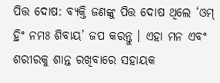ପିତ୍ତ ଦୋଷ: ବ୍ୟକ୍ତି ଜଣଙ୍କୁ ପିତ୍ତ ଦୋଷ ଥିଲେ ‘ଓମ୍ ହ୍ରିଂ ନମଃ ଶିବାୟ’ ଜପ କରନ୍ତୁ । ଏହା ମନ ଏବଂ ଶରୀରକୁ ଶାନ୍ତ ରଖିବାରେ ସହାୟକ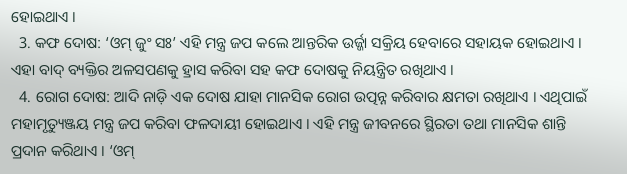ହୋଇଥାଏ ।
  3. କଫ ଦୋଷ: ‘ଓମ୍ ଜୁଂ ସଃ’ ଏହି ମନ୍ତ୍ର ଜପ କଲେ ଆନ୍ତରିକ ଉର୍ଜ୍ଜା ସକ୍ରିୟ ହେବାରେ ସହାୟକ ହୋଇଥାଏ । ଏହା ବାଦ୍ ବ୍ୟକ୍ତିର ଅଳସପଣକୁ ହ୍ରାସ କରିବା ସହ କଫ ଦୋଷକୁ ନିୟନ୍ତ୍ରିତ ରଖିଥାଏ ।
  4. ରୋଗ ଦୋଷ: ଆଦି ନାଡ଼ି ଏକ ଦୋଷ ଯାହା ମାନସିକ ରୋଗ ଉତ୍ପନ୍ନ କରିବାର କ୍ଷମତା ରଖିଥାଏ । ଏଥିପାଇଁ ମହାମୃତ୍ୟୁଞ୍ଜୟ ମନ୍ତ୍ର ଜପ କରିବା ଫଳଦାୟୀ ହୋଇଥାଏ । ଏହି ମନ୍ତ୍ର ଜୀବନରେ ସ୍ଥିରତା ତଥା ମାନସିକ ଶାନ୍ତି ପ୍ରଦାନ କରିଥାଏ । ‘ଓମ୍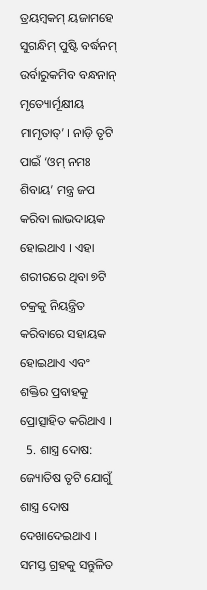ତ୍ରୟମ୍ବକମ୍ ୟଜାମହେ ସୁଗନ୍ଧିମ୍ ପୁଷ୍ଟି ବର୍ଦ୍ଧନମ୍ ଉର୍ବାରୁକମିବ ବନ୍ଧନାନ୍ ମୃତ୍ୟୋର୍ମୂକ୍ଷୀୟ ମାମୃତାତ୍‌’ । ନାଡ଼ି ତୃଟି ପାଇଁ ‘ଓମ୍ ନମଃ ଶିବାୟ’ ମନ୍ତ୍ର ଜପ କରିବା ଲାଭଦାୟକ ହୋଇଥାଏ । ଏହା ଶରୀରରେ ଥିବା ୭ଟି ଚକ୍ରକୁ ନିୟନ୍ତ୍ରିତ କରିବାରେ ସହାୟକ ହୋଇଥାଏ ଏବଂ ଶକ୍ତିର ପ୍ରବାହକୁ ପ୍ରୋତ୍ସାହିତ କରିଥାଏ ।
  5. ଶାସ୍ତ୍ର ଦୋଷ: ଜ୍ୟୋତିଷ ତୃଟି ଯୋଗୁଁ ଶାସ୍ତ୍ର ଦୋଷ ଦେଖାଦେଇଥାଏ । ସମସ୍ତ ଗ୍ରହକୁ ସନ୍ତୁଳିତ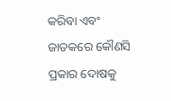କରିବା ଏବଂ ଜାତକରେ କୌଣସି ପ୍ରକାର ଦୋଷକୁ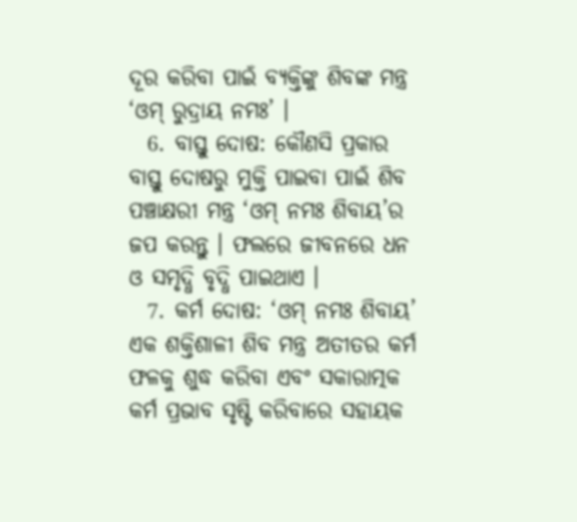ଦୂର କରିବା ପାଇଁ ବ୍ୟକ୍ତିଙ୍କୁ ଶିବଙ୍କ ମନ୍ତ୍ର ‘ଓମ୍ ରୁଦ୍ରାୟ ନମଃ’ ।
  6. ବାସ୍ତୁ ଦୋଷ: କୌଣସି ପ୍ରକାର ବାସ୍ତୁ ଦୋଷରୁ ମୁକ୍ତି ପାଇବା ପାଇଁ ଶିବ ପଞ୍ଚାକ୍ଷରୀ ମନ୍ତ୍ର ‘ଓମ୍ ନମଃ ଶିବାୟ’ର ଜପ କରନ୍ତୁ । ଫଲରେ ଜୀବନରେ ଧନ ଓ ସମୃଦ୍ଧି ବୃଦ୍ଧି ପାଇଥାଏ ।
  7. କର୍ମ ଦୋଷ: ‘ଓମ୍ ନମଃ ଶିବାୟ’ ଏକ ଶକ୍ତିଶାଳୀ ଶିବ ମନ୍ତ୍ର ଅତୀତର କର୍ମ ଫଳକୁ ଶୁଦ୍ଧ କରିବା ଏବଂ ସକାରାତ୍ମକ କର୍ମ ପ୍ରଭାବ ସୃଷ୍ଟି କରିବାରେ ସହାୟକ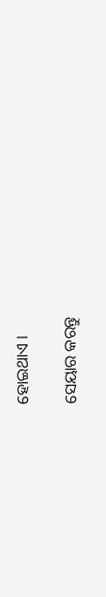ହୋଇଥାଏ ।

ସେୟାର କରନ୍ତୁ